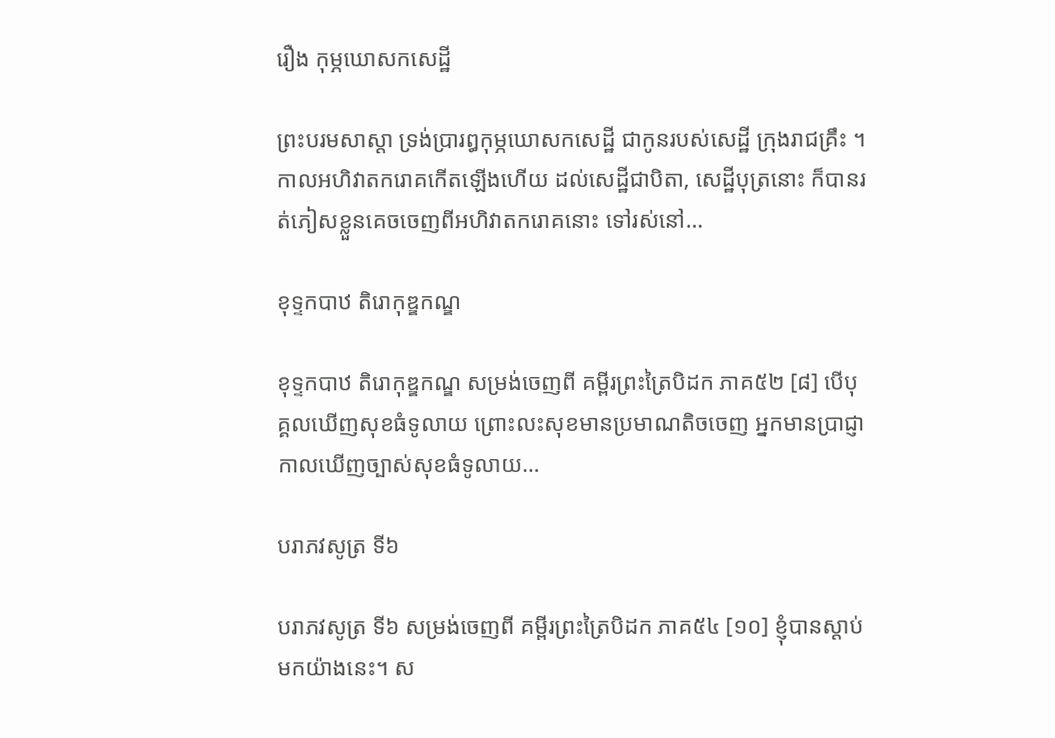រឿង កុម្ភឃោសកសេដ្ឋី

ព្រះបរមសាស្តា ទ្រង់ប្រារឰកុម្ភឃោសកសេដ្ឋី ជាកូនរបស់សេដ្ឋី ក្រុងរាជគ្រឹះ ។ កាលឣហិវាតករោគកើតឡើងហើយ ដល់សេដ្ឋីជាបិតា, សេដ្ឋីបុត្រនោះ ក៏បានរត់ភៀសខ្លួនគេចចេញពីឣហិវាតករោគនោះ ទៅរស់នៅ…

ខុទ្ទកបាឋ តិរោកុឌ្ឌកណ្ឌ

ខុទ្ទកបាឋ តិរោកុឌ្ឌកណ្ឌ សម្រង់ចេញពី គម្ពីរព្រះត្រៃបិដក ភាគ៥២ [៨] បើបុគ្គលឃើញសុខធំទូលាយ ព្រោះលះសុខមានប្រមាណតិចចេញ អ្នកមានប្រាជ្ញា កាលឃើញច្បាស់សុខធំទូលាយ…

បរាភវសូត្រ ទី៦

បរាភវសូត្រ ទី៦ សម្រង់ចេញពី គម្ពីរព្រះត្រៃបិដក ភាគ៥៤ [១០] ខ្ញុំបានស្តាប់មកយ៉ាងនេះ។ ស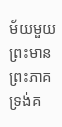ម័យមួយ ព្រះមានព្រះភាគ ទ្រង់គ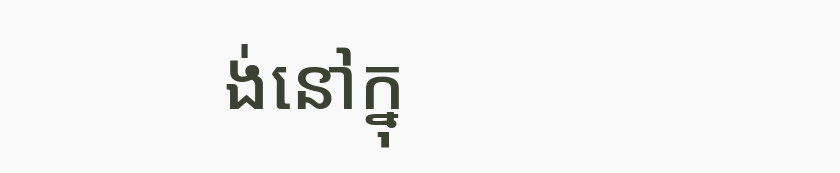ង់នៅក្នុ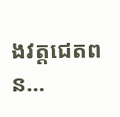ងវត្តជេតពន…